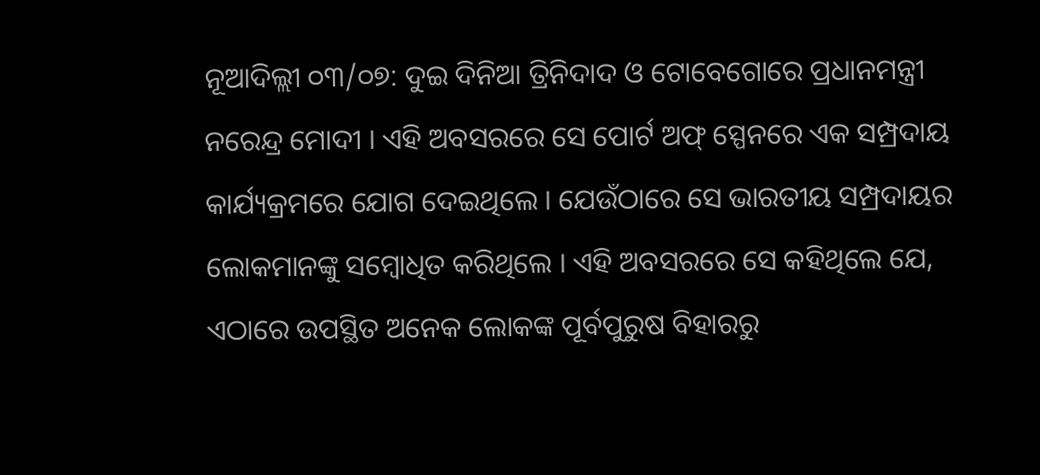ନୂଆଦିଲ୍ଲୀ ୦୩/୦୭: ଦୁଇ ଦିନିଆ ତ୍ରିନିଦାଦ ଓ ଟୋବେଗୋରେ ପ୍ରଧାନମନ୍ତ୍ରୀ ନରେନ୍ଦ୍ର ମୋଦୀ । ଏହି ଅବସରରେ ସେ ପୋର୍ଟ ଅଫ୍ ସ୍ପେନରେ ଏକ ସମ୍ପ୍ରଦାୟ କାର୍ଯ୍ୟକ୍ରମରେ ଯୋଗ ଦେଇଥିଲେ । ଯେଉଁଠାରେ ସେ ଭାରତୀୟ ସମ୍ପ୍ରଦାୟର ଲୋକମାନଙ୍କୁ ସମ୍ବୋଧିତ କରିଥିଲେ । ଏହି ଅବସରରେ ସେ କହିଥିଲେ ଯେ, ଏଠାରେ ଉପସ୍ଥିତ ଅନେକ ଲୋକଙ୍କ ପୂର୍ବପୁରୁଷ ବିହାରରୁ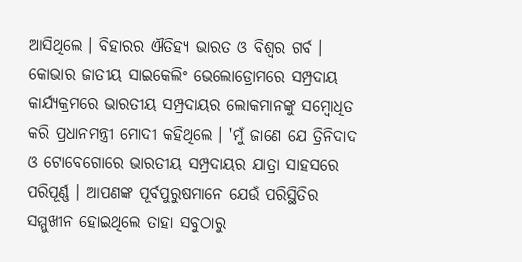ଆସିଥିଲେ । ବିହାରର ଐତିହ୍ୟ ଭାରତ ଓ ବିଶ୍ୱର ଗର୍ବ ।
କୋଭାର ଜାତୀୟ ସାଇକେଲିଂ ଭେଲୋଡ୍ରୋମରେ ସମ୍ପ୍ରଦାୟ କାର୍ଯ୍ୟକ୍ରମରେ ଭାରତୀୟ ସମ୍ପ୍ରଦାୟର ଲୋକମାନଙ୍କୁ ସମ୍ବୋଧିତ କରି ପ୍ରଧାନମନ୍ତ୍ରୀ ମୋଦୀ କହିଥିଲେ । 'ମୁଁ ଜାଣେ ଯେ ତ୍ରିନିଦାଦ ଓ ଟୋବେଗୋରେ ଭାରତୀୟ ସମ୍ପ୍ରଦାୟର ଯାତ୍ରା ସାହସରେ ପରିପୂର୍ଣ୍ଣ । ଆପଣଙ୍କ ପୂର୍ବପୁରୁଷମାନେ ଯେଉଁ ପରିସ୍ଥିତିର ସମ୍ମୁଖୀନ ହୋଇଥିଲେ ତାହା ସବୁଠାରୁ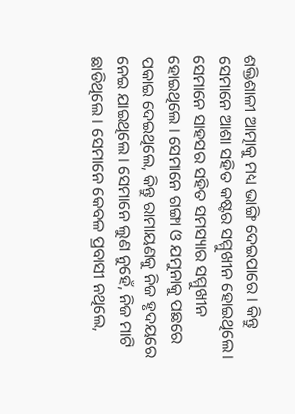ଶକ୍ତିଶାଳୀ ଆତ୍ମାକୁ ମଧ୍ୟ ଭାଙ୍ଗି ଦେଇପାରେ । କିନ୍ତୁ ସେମାନେ ଆଶା ସହିତ କଷ୍ଟର ସମ୍ମୁଖୀନ ହୋଇଥିଲେ।
ସେମାନେ ସାହସର ସହିତ ସମସ୍ୟାର ସମ୍ମୁଖୀନ ହୋଇଥିଲେ । ସେମାନେ ଗଙ୍ଗା ଓ ଯମୁନାକୁ ପଛରେ ପକାଇ ଦେଇଥିଲେ, କିନ୍ତୁ ରାମାୟଣକୁ ନିଜ ହୃଦୟରେ ନେଇ ଯାଇଥିଲେ । ସେମାନେ ଲୁଣ ନୁହେଁ, ନିଜ ମାଟି ଛାଡିଥିଲେ । ସେମାନେ କେବଳ ପ୍ରବାସୀ ନଥିଲେ,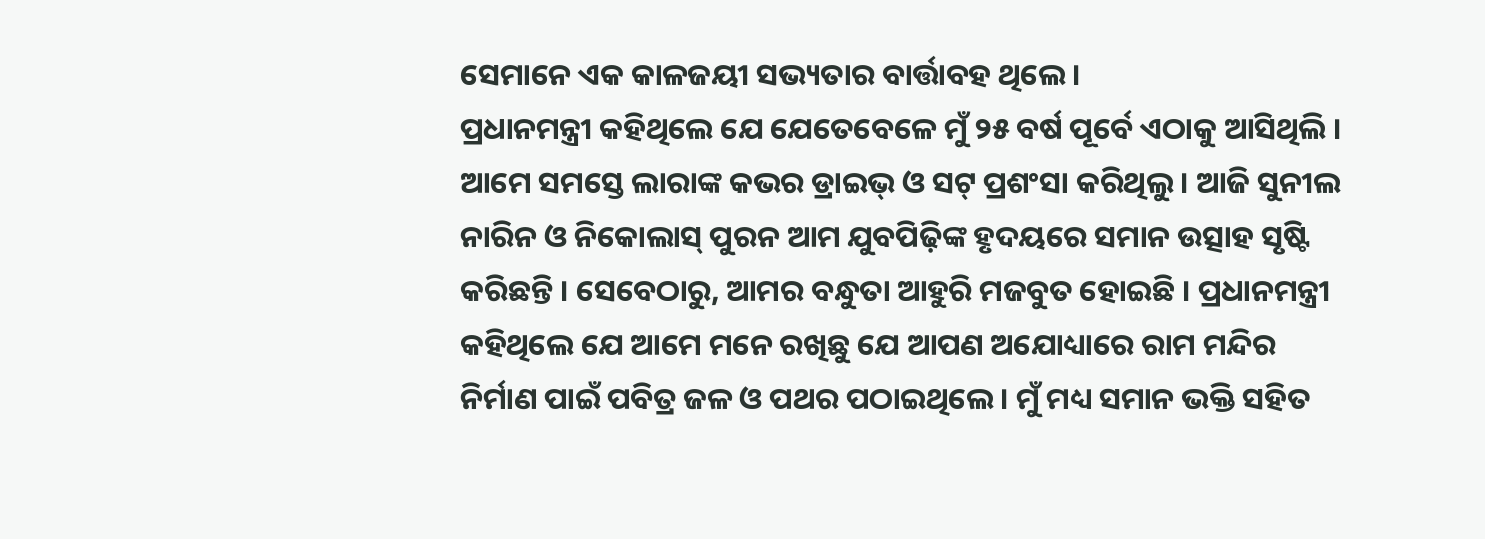ସେମାନେ ଏକ କାଳଜୟୀ ସଭ୍ୟତାର ବାର୍ତ୍ତାବହ ଥିଲେ।
ପ୍ରଧାନମନ୍ତ୍ରୀ କହିଥିଲେ ଯେ ଯେତେବେଳେ ମୁଁ ୨୫ ବର୍ଷ ପୂର୍ବେ ଏଠାକୁ ଆସିଥିଲି । ଆମେ ସମସ୍ତେ ଲାରାଙ୍କ କଭର ଡ୍ରାଇଭ୍ ଓ ସଟ୍ ପ୍ରଶଂସା କରିଥିଲୁ । ଆଜି ସୁନୀଲ ନାରିନ ଓ ନିକୋଲାସ୍ ପୁରନ ଆମ ଯୁବପିଢ଼ିଙ୍କ ହୃଦୟରେ ସମାନ ଉତ୍ସାହ ସୃଷ୍ଟି କରିଛନ୍ତି । ସେବେଠାରୁ, ଆମର ବନ୍ଧୁତା ଆହୁରି ମଜବୁତ ହୋଇଛି । ପ୍ରଧାନମନ୍ତ୍ରୀ କହିଥିଲେ ଯେ ଆମେ ମନେ ରଖିଛୁ ଯେ ଆପଣ ଅଯୋଧ୍ୟାରେ ରାମ ମନ୍ଦିର ନିର୍ମାଣ ପାଇଁ ପବିତ୍ର ଜଳ ଓ ପଥର ପଠାଇଥିଲେ । ମୁଁ ମଧ୍ୟ ସମାନ ଭକ୍ତି ସହିତ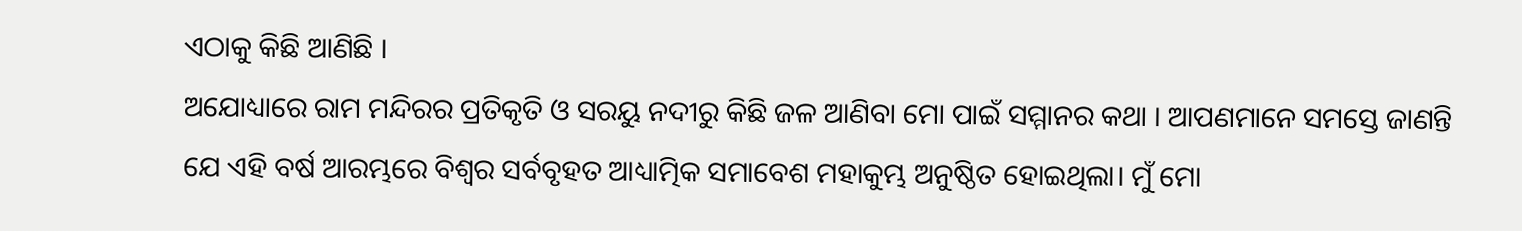ଏଠାକୁ କିଛି ଆଣିଛି ।
ଅଯୋଧ୍ୟାରେ ରାମ ମନ୍ଦିରର ପ୍ରତିକୃତି ଓ ସରୟୁ ନଦୀରୁ କିଛି ଜଳ ଆଣିବା ମୋ ପାଇଁ ସମ୍ମାନର କଥା । ଆପଣମାନେ ସମସ୍ତେ ଜାଣନ୍ତି ଯେ ଏହି ବର୍ଷ ଆରମ୍ଭରେ ବିଶ୍ୱର ସର୍ବବୃହତ ଆଧ୍ୟାତ୍ମିକ ସମାବେଶ ମହାକୁମ୍ଭ ଅନୁଷ୍ଠିତ ହୋଇଥିଲା। ମୁଁ ମୋ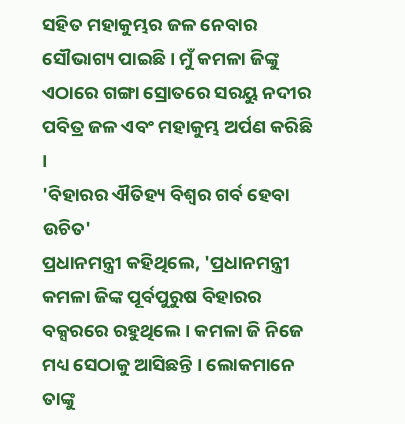ସହିତ ମହାକୁମ୍ଭର ଜଳ ନେବାର ସୌଭାଗ୍ୟ ପାଇଛି। ମୁଁ କମଳା ଜିଙ୍କୁ ଏଠାରେ ଗଙ୍ଗା ସ୍ରୋତରେ ସରୟୁ ନଦୀର ପବିତ୍ର ଜଳ ଏବଂ ମହାକୁମ୍ଭ ଅର୍ପଣ କରିଛି ।
'ବିହାରର ଐତିହ୍ୟ ବିଶ୍ୱର ଗର୍ବ ହେବା ଉଚିତ'
ପ୍ରଧାନମନ୍ତ୍ରୀ କହିଥିଲେ, 'ପ୍ରଧାନମନ୍ତ୍ରୀ କମଳା ଜିଙ୍କ ପୂର୍ବପୁରୁଷ ବିହାରର ବକ୍ସରରେ ରହୁଥିଲେ । କମଳା ଜି ନିଜେ ମଧ୍ୟ ସେଠାକୁ ଆସିଛନ୍ତି । ଲୋକମାନେ ତାଙ୍କୁ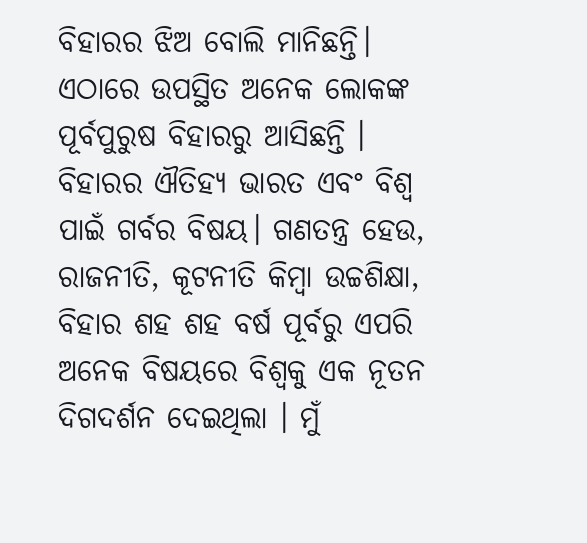ବିହାରର ଝିଅ ବୋଲି ମାନିଛନ୍ତି। ଏଠାରେ ଉପସ୍ଥିତ ଅନେକ ଲୋକଙ୍କ ପୂର୍ବପୁରୁଷ ବିହାରରୁ ଆସିଛନ୍ତି । ବିହାରର ଐତିହ୍ୟ ଭାରତ ଏବଂ ବିଶ୍ୱ ପାଇଁ ଗର୍ବର ବିଷୟ। ଗଣତନ୍ତ୍ର ହେଉ, ରାଜନୀତି, କୂଟନୀତି କିମ୍ବା ଉଚ୍ଚଶିକ୍ଷା, ବିହାର ଶହ ଶହ ବର୍ଷ ପୂର୍ବରୁ ଏପରି ଅନେକ ବିଷୟରେ ବିଶ୍ୱକୁ ଏକ ନୂତନ ଦିଗଦର୍ଶନ ଦେଇଥିଲା । ମୁଁ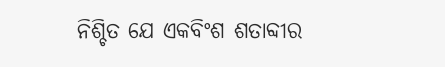ନିଶ୍ଚିତ ଯେ ଏକବିଂଶ ଶତାବ୍ଦୀର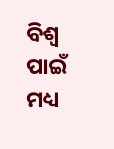ବିଶ୍ୱ ପାଇଁ ମଧ୍ୟ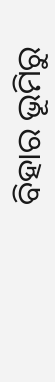ବିହାର ଭୂମିରୁ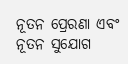ନୂତନ ପ୍ରେରଣା ଏବଂ ନୂତନ ସୁଯୋଗ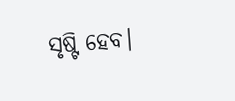ସୃଷ୍ଟି ହେବ।